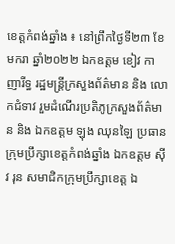ខេត្តកំពង់ឆ្នាំង ៖ នៅព្រឹកថ្ងៃទី២៣ ខែមករា ឆ្នាំ២០២២ ឯកឧត្តម ខៀវ កាញារីទ្ធ រដ្ឋមន្រ្តីក្រសួងព័ត៌មាន និង លោកជំទាវ រួមដំណើរប្រតិភូក្រសួងព័ត៌មាន និង ឯកឧត្តម ឡុង ឈុនឡៃ ប្រធានក្រុមប្រឹក្សាខេត្តកំពង់ឆ្នាំង ឯកឧត្តម ស៊ីវ រុន សមាជិកក្រុមប្រឹក្សាខេត្ត ឯ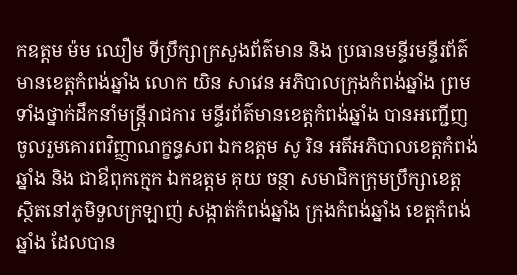កឧត្តម ម៉ម ឈឿម ទីប្រឹក្សាក្រសួងព័ត៌មាន និង ប្រធានមន្ទីរមន្ទីរព័ត៌មានខេត្តកំពង់ឆ្នាំង លោក យិន សាវេន អភិបាលក្រុងកំពង់ឆ្នាំង ព្រមទាំងថ្នាក់ដឹកនាំមន្រ្តីរាជការ មន្ទីរព័ត៌មានខេត្តកំពង់ឆ្នាំង បានអញ្ជើញ ចូលរួមគោរពវិញ្ញាណក្ខន្ធសព ឯកឧត្តម សូ រិន អតីអភិបាលខេត្តកំពង់ឆ្នាំង និង ជាឳពុកក្មេក ឯកឧត្តម គុយ ចន្ថា សមាជិកក្រុមប្រឹក្សាខេត្ត ស្ថិតនៅភូមិទួលក្រឡាញ់ សង្កាត់កំពង់ឆ្នាំង ក្រុងកំពង់ឆ្នាំង ខេត្តកំពង់ឆ្នាំង ដែលបាន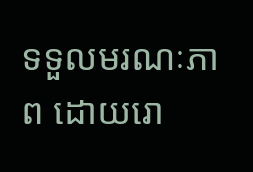ទទួលមរណៈភាព ដោយរោ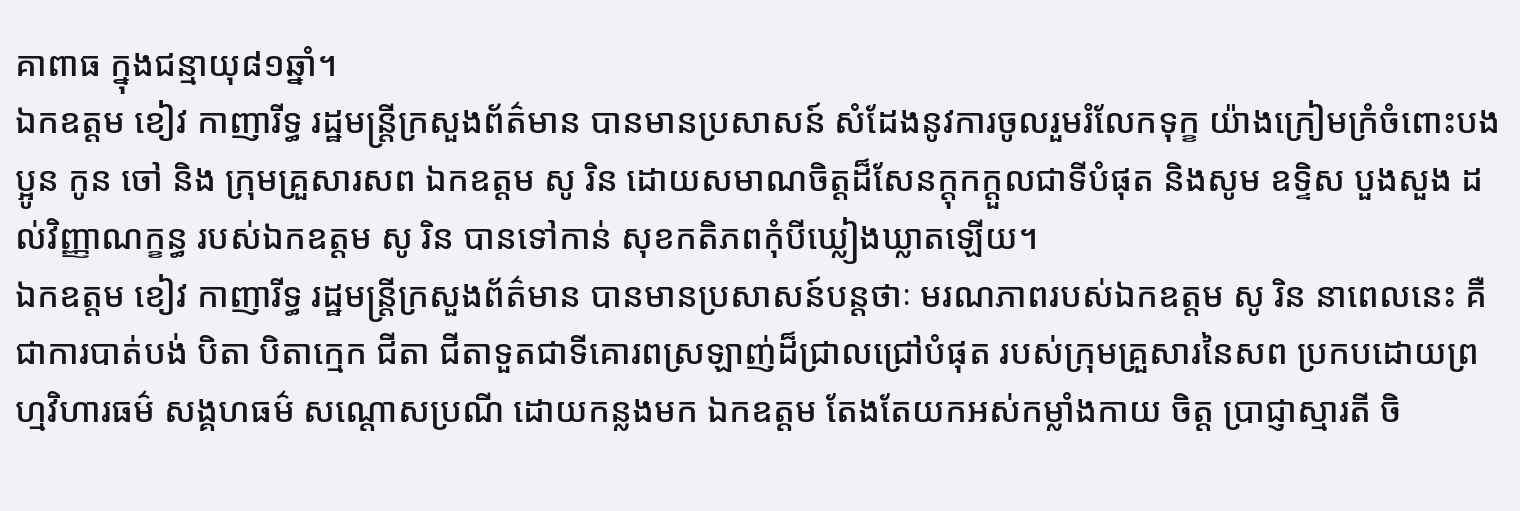គាពាធ ក្នុងជន្មាយុ៨១ឆ្នាំ។
ឯកឧត្តម ខៀវ កាញារីទ្ធ រដ្ឋមន្រ្តីក្រសួងព័ត៌មាន បានមានប្រសាសន៍ សំដែងនូវការចូលរួមរំលែកទុក្ខ យ៉ាងក្រៀមក្រំចំពោះបងប្អូន កូន ចៅ និង ក្រុមគ្រួសារសព ឯកឧត្តម សូ រិន ដោយសមាណចិត្តដ៏សែនក្តុកក្តួលជាទីបំផុត និងសូម ឧទ្ទិស បួងសួង ដល់វិញ្ញាណក្ខន្ធ របស់ឯកឧត្តម សូ រិន បានទៅកាន់ សុខកតិភពកុំបីឃ្លៀងឃ្លាតឡើយ។
ឯកឧត្តម ខៀវ កាញារីទ្ធ រដ្ឋមន្រ្តីក្រសួងព័ត៌មាន បានមានប្រសាសន៍បន្តថាៈ មរណភាពរបស់ឯកឧត្តម សូ រិន នាពេលនេះ គឺជាការបាត់បង់ បិតា បិតាក្មេក ជីតា ជីតាទួតជាទីគោរពស្រឡាញ់ដ៏ជ្រាលជ្រៅបំផុត របស់ក្រុមគ្រួសារនៃសព ប្រកបដោយព្រហ្មវិហារធម៌ សង្គហធម៌ សណ្តោសប្រណី ដោយកន្លងមក ឯកឧត្តម តែងតែយកអស់កម្លាំងកាយ ចិត្ត ប្រាជ្ញាស្មារតី ចិ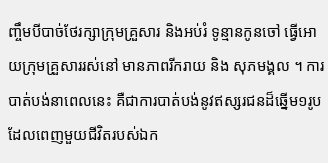ញ្ចឹមបីបាច់ថែរក្សាក្រុមគ្រួសារ និងអប់រំ ទូន្មានកូនចៅ ធ្វើអោយក្រុមគ្រួសាររស់នៅ មានភាពរីករាយ និង សុភមង្គល ។ ការបាត់បង់នាពេលនេះ គឺជាការបាត់បង់នូវឥស្សរជនដ៏ឆ្នើម១រូប ដែលពេញមួយជីវិតរបស់ឯក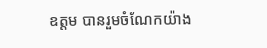ឧត្តម បានរួមចំណែកយ៉ាង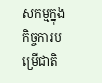សកម្មក្នុងកិច្ចការបម្រើជាតិ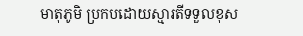មាតុភូមិ ប្រកបដោយស្មារតីទទួលខុស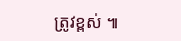ត្រូវខ្ពស់ ៕